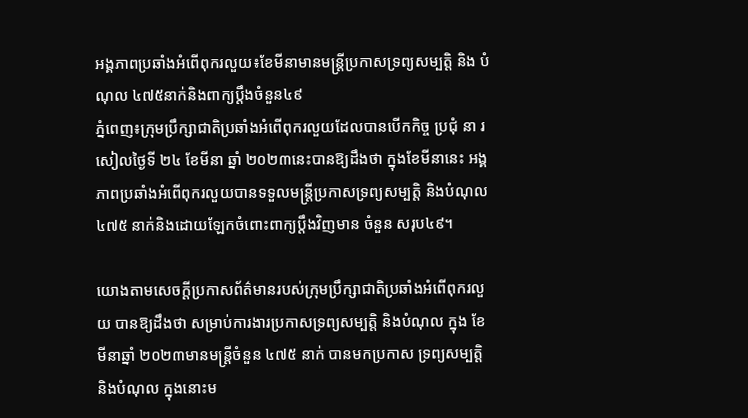អង្គភាពប្រឆាំងអំពើពុករលួយ៖ខែមីនាមានមន្រ្តីប្រកាសទ្រព្យសម្បត្តិ និង បំណុល ៤៧៥នាក់និងពាក្យប្តឹងចំនួន៤៩
ភ្នំពេញ៖ក្រុមប្រឹក្សាជាតិប្រឆាំងអំពើពុករលួយដែលបានបើកកិច្ច ប្រជុំ នា រសៀលថ្ងៃទី ២៤ ខែមីនា ឆ្នាំ ២០២៣នេះបានឱ្យដឹងថា ក្នុងខែមីនានេះ អង្គភាពប្រឆាំងអំពើពុករលួយបានទទួលមន្រ្តីប្រកាសទ្រព្យសម្បត្តិ និងបំណុល៤៧៥ នាក់និងដោយឡែកចំពោះពាក្យប្តឹងវិញមាន ចំនួន សរុប៤៩។

យោងតាមសេចក្តីប្រកាសព័ត៌មានរបស់ក្រុមប្រឹក្សាជាតិប្រឆាំងអំពើពុករលួយ បានឱ្យដឹងថា សម្រាប់ការងារប្រកាសទ្រព្យសម្បត្តិ និងបំណុល ក្នុង ខែមីនាឆ្នាំ ២០២៣មានមន្រ្តីចំនួន ៤៧៥ នាក់ បានមកប្រកាស ទ្រព្យសម្បត្តិ និងបំណុល ក្នុងនោះម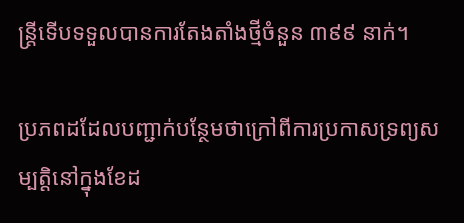ន្ត្រីទើបទទួលបានការតែងតាំងថ្មីចំនួន ៣៩៩ នាក់។

ប្រភពដដែលបញ្ជាក់បន្ថែមថាក្រៅពីការប្រកាសទ្រព្យសម្បត្តិនៅក្នុងខែដ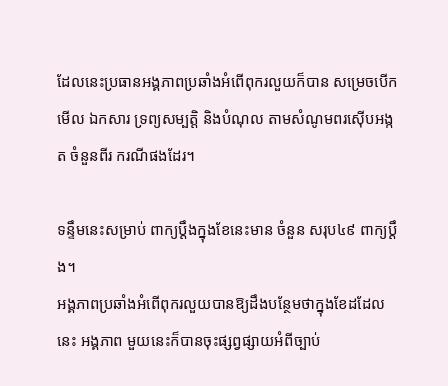ដែលនេះប្រធានអង្គភាពប្រឆាំងអំពើពុករលួយក៏បាន សម្រេចបើក មើល ឯកសារ ទ្រព្យសម្បត្តិ និងបំណុល តាមសំណូមពរស៊ើបអង្កត ចំនួនពីរ ករណីផងដែរ។

ទន្ទឹមនេះសម្រាប់ ពាក្យប្ដឹងក្នុងខែនេះមាន ចំនួន សរុប៤៩ ពាក្យប្ដឹង។
អង្គភាពប្រឆាំងអំពើពុករលួយបានឱ្យដឹងបន្ថែមថាក្នុងខែដដែលនេះ អង្គភាព មួយនេះក៏បានចុះផ្សព្វផ្សាយអំពីច្បាប់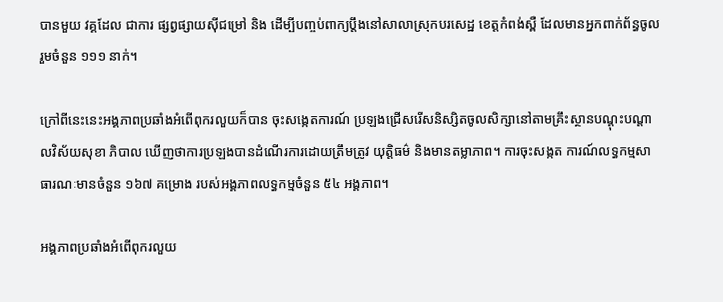បានមួយ វគ្គដែល ជាការ ផ្សព្វផ្សាយស៊ីជម្រៅ និង ដើម្បីបញ្ចប់ពាក្យប្ដឹងនៅសាលាស្រុកបរសេដ្ឋ ខេត្តកំពង់ស្ពឺ ដែលមានអ្នកពាក់ព័ន្ធចូលរួមចំនួន ១១១ នាក់។

ក្រៅពីនេះនេះអង្គភាពប្រឆាំងអំពើពុករលួយក៏បាន ចុះសង្កេតការណ៍ ប្រឡងជ្រើសរើសនិស្សិតចូលសិក្សានៅតាមគ្រឹះស្ថានបណ្តុះបណ្តាលវិស័យសុខា ភិបាល ឃើញថាការប្រឡងបានដំណើរការដោយត្រឹមត្រូវ យុត្តិធម៌ និងមានតម្លាភាព។ ការចុះសង្កត ការណ៍លទ្ធកម្មសាធារណៈមានចំនួន ១៦៧ គម្រោង របស់អង្គភាពលទ្ធកម្មចំនួន ៥៤ អង្គភាព។

អង្គភាពប្រឆាំងអំពើពុករលួយ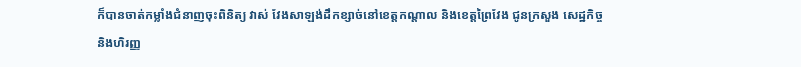ក៏បានចាត់កម្លាំងជំនាញចុះពិនិត្យ វាស់ វែងសាឡង់ដឹកខ្សាច់នៅខេត្តកណ្តាល និងខេត្តព្រៃវែង ជូនក្រសួង សេដ្ឋកិច្ច និងហិរញ្ញ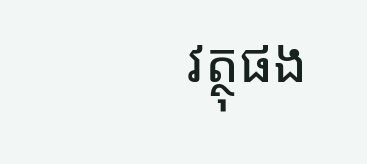វត្ថុផង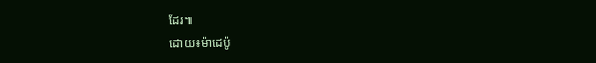ដែរ៕
ដោយ៖ម៉ាដេប៉ូ